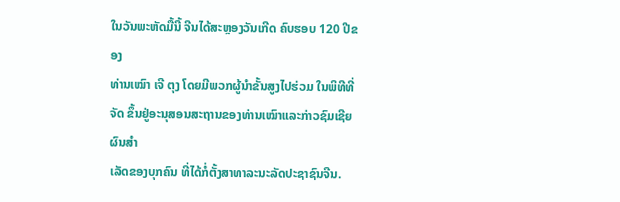ໃນວັນພະຫັດມື້ນີ້ ຈີນໄດ້ສະຫຼອງວັນເກີດ ຄົບຮອບ 120 ປີຂອງ
ທ່ານເໝົາ ເຈີ ຕຸງ ໂດຍມີພວກຜູ້ນຳຂັ້ນສູງໄປຮ່ວມ ໃນພິທີທີ່ຈັດ ຂຶ້ນຢູ່ອະນຸສອນສະຖານຂອງທ່ານເໝົາແລະກ່າວຊົມເຊີຍຜົນສຳ
ເລັດຂອງບຸກຄົນ ທີ່ໄດ້ກໍ່ຕັ້ງສາທາລະນະລັດປະຊາຊົນຈີນ.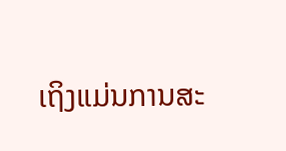ເຖິງແມ່ນການສະ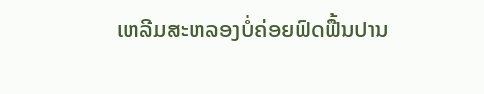ເຫລີມສະຫລອງບໍ່ຄ່ອຍຟົດຟື້ນປານ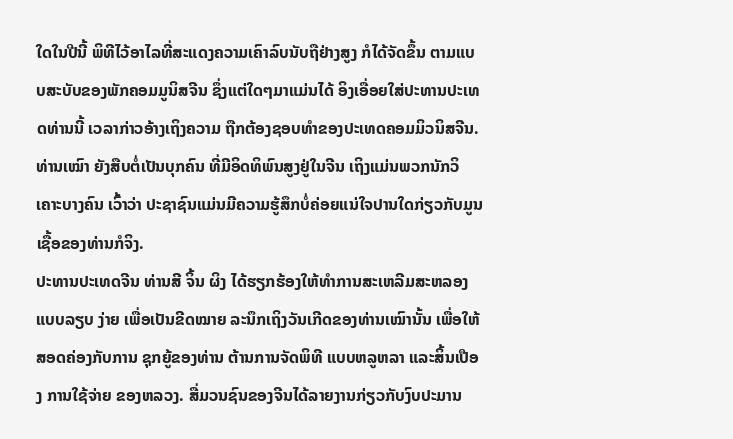ໃດໃນປີນີ້ ພິທີໄວ້ອາໄລທີ່ສະແດງຄວາມເຄົາລົບນັບຖືຢ່າງສູງ ກໍໄດ້ຈັດຂຶ້ນ ຕາມແບບສະບັບຂອງພັກຄອມມູນິສຈີນ ຊຶ່ງແຕ່ໃດໆມາແມ່ນໄດ້ ອິງເອື່ອຍໃສ່ປະທານປະເທດທ່ານນີ້ ເວລາກ່າວອ້າງເຖິງຄວາມ ຖືກຕ້ອງຊອບທຳຂອງປະເທດຄອມມິວນິສຈີນ.
ທ່ານເໝົາ ຍັງສືບຕໍ່ເປັນບຸກຄົນ ທີ່ມີອິດທິພົນສູງຢູ່ໃນຈີນ ເຖິງແມ່ນພວກນັກວິເຄາະບາງຄົນ ເວົ້າວ່າ ປະຊາຊົນແມ່ນມີຄວາມຮູ້ສຶກບໍ່ຄ່ອຍແນ່ໃຈປານໃດກ່ຽວກັບມູນເຊື້ອຂອງທ່ານກໍຈິງ.
ປະທານປະເທດຈີນ ທ່ານສີ ຈິ້ນ ຜິງ ໄດ້ຮຽກຮ້ອງໃຫ້ທຳການສະເຫລີມສະຫລອງແບບລຽບ ງ່າຍ ເພື່ອເປັນຂີດໝາຍ ລະນຶກເຖິງວັນເກີດຂອງທ່ານເໝົານັ້ນ ເພື່ອໃຫ້ສອດຄ່ອງກັບການ ຊຸກຍູ້ຂອງທ່ານ ຕ້ານການຈັດພິທີ ແບບຫລູຫລາ ແລະສິ້ນເປືອງ ການໃຊ້ຈ່າຍ ຂອງຫລວງ. ສື່ມວນຊົນຂອງຈີນໄດ້ລາຍງານກ່ຽວກັບງົບປະມານ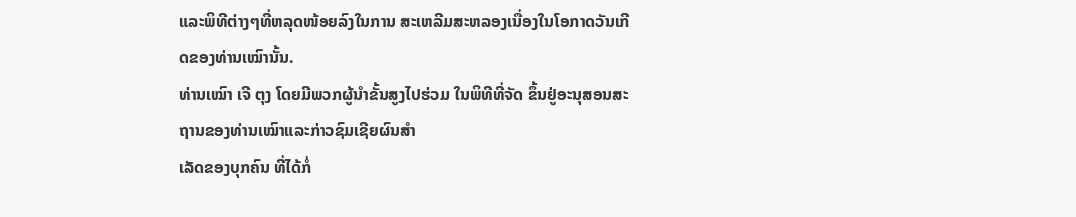ແລະພິທີຕ່າງໆທີ່ຫລຸດໜ້ອຍລົງໃນການ ສະເຫລີມສະຫລອງເນື່ອງໃນໂອກາດວັນເກີດຂອງທ່ານເໝົານັ້ນ.
ທ່ານເໝົາ ເຈີ ຕຸງ ໂດຍມີພວກຜູ້ນຳຂັ້ນສູງໄປຮ່ວມ ໃນພິທີທີ່ຈັດ ຂຶ້ນຢູ່ອະນຸສອນສະຖານຂອງທ່ານເໝົາແລະກ່າວຊົມເຊີຍຜົນສຳ
ເລັດຂອງບຸກຄົນ ທີ່ໄດ້ກໍ່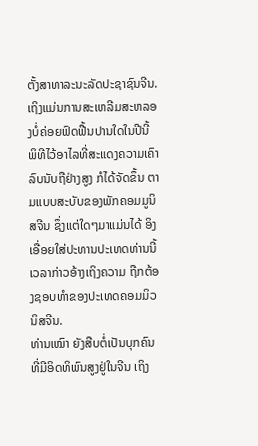ຕັ້ງສາທາລະນະລັດປະຊາຊົນຈີນ.
ເຖິງແມ່ນການສະເຫລີມສະຫລອງບໍ່ຄ່ອຍຟົດຟື້ນປານໃດໃນປີນີ້ ພິທີໄວ້ອາໄລທີ່ສະແດງຄວາມເຄົາລົບນັບຖືຢ່າງສູງ ກໍໄດ້ຈັດຂຶ້ນ ຕາມແບບສະບັບຂອງພັກຄອມມູນິສຈີນ ຊຶ່ງແຕ່ໃດໆມາແມ່ນໄດ້ ອິງເອື່ອຍໃສ່ປະທານປະເທດທ່ານນີ້ ເວລາກ່າວອ້າງເຖິງຄວາມ ຖືກຕ້ອງຊອບທຳຂອງປະເທດຄອມມິວນິສຈີນ.
ທ່ານເໝົາ ຍັງສືບຕໍ່ເປັນບຸກຄົນ ທີ່ມີອິດທິພົນສູງຢູ່ໃນຈີນ ເຖິງ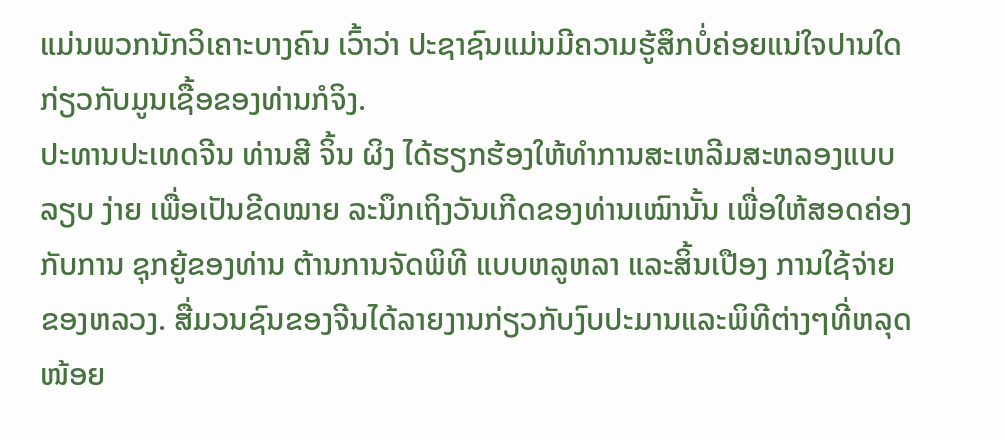ແມ່ນພວກນັກວິເຄາະບາງຄົນ ເວົ້າວ່າ ປະຊາຊົນແມ່ນມີຄວາມຮູ້ສຶກບໍ່ຄ່ອຍແນ່ໃຈປານໃດກ່ຽວກັບມູນເຊື້ອຂອງທ່ານກໍຈິງ.
ປະທານປະເທດຈີນ ທ່ານສີ ຈິ້ນ ຜິງ ໄດ້ຮຽກຮ້ອງໃຫ້ທຳການສະເຫລີມສະຫລອງແບບລຽບ ງ່າຍ ເພື່ອເປັນຂີດໝາຍ ລະນຶກເຖິງວັນເກີດຂອງທ່ານເໝົານັ້ນ ເພື່ອໃຫ້ສອດຄ່ອງກັບການ ຊຸກຍູ້ຂອງທ່ານ ຕ້ານການຈັດພິທີ ແບບຫລູຫລາ ແລະສິ້ນເປືອງ ການໃຊ້ຈ່າຍ ຂອງຫລວງ. ສື່ມວນຊົນຂອງຈີນໄດ້ລາຍງານກ່ຽວກັບງົບປະມານແລະພິທີຕ່າງໆທີ່ຫລຸດໜ້ອຍ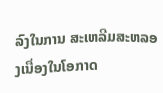ລົງໃນການ ສະເຫລີມສະຫລອງເນື່ອງໃນໂອກາດ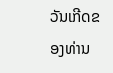ວັນເກີດຂອງທ່ານ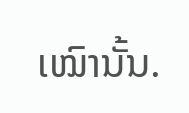ເໝົານັ້ນ.